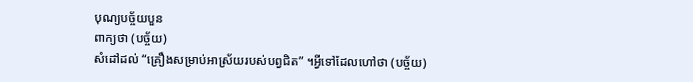បុណ្យបច្ច័យបួន
ពាក្យថា (បច្ច័យ)
សំដៅដល់ “គ្រឿងសម្រាប់អាស្រ័យរបស់បព្វជិត” ។អ្វីទៅដែលហៅថា (បច្ច័យ)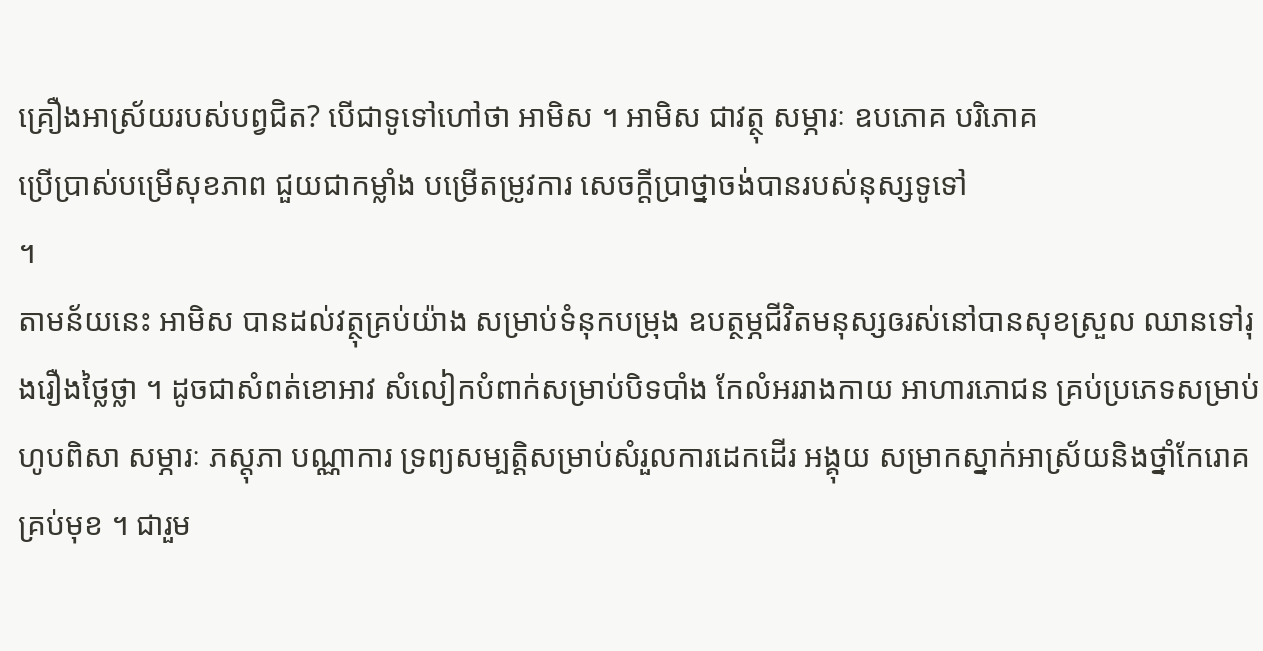គ្រឿងអាស្រ័យរបស់បព្វជិត? បើជាទូទៅហៅថា អាមិស ។ អាមិស ជាវត្ថុ សម្ភារៈ ឧបភោគ បរិភោគ
ប្រើប្រាស់បម្រើសុខភាព ជួយជាកម្លាំង បម្រើតម្រូវការ សេចក្ដីប្រាថ្នាចង់បានរបស់នុស្សទូទៅ
។
តាមន័យនេះ អាមិស បានដល់វត្ថុគ្រប់យ៉ាង សម្រាប់ទំនុកបម្រុង ឧបត្ថម្ភជីវិតមនុស្សឲរស់នៅបានសុខស្រួល ឈានទៅរុងរឿងថ្លៃថ្លា ។ ដូចជាសំពត់ខោអាវ សំលៀកបំពាក់សម្រាប់បិទបាំង កែលំអររាងកាយ អាហារភោជន គ្រប់ប្រភេទសម្រាប់ហូបពិសា សម្ភារៈ ភស្តុភា បណ្ណាការ ទ្រព្យសម្បត្តិសម្រាប់សំរួលការដេកដើរ អង្គុយ សម្រាកស្នាក់អាស្រ័យនិងថ្នាំកែរោគគ្រប់មុខ ។ ជារួម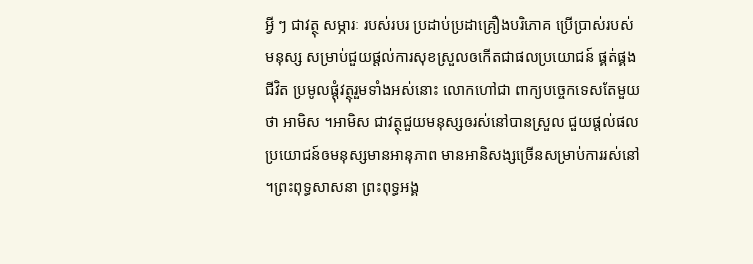អ្វី ៗ ជាវត្ថុ សម្ភារៈ របស់របរ ប្រដាប់ប្រដាគ្រឿងបរិភោគ ប្រើប្រាស់របស់មនុស្ស សម្រាប់ជួយផ្ដល់ការសុខស្រួលឲកើតជាផលប្រយោជន៍ ផ្គត់ផ្គងជីវិត ប្រមូលផ្ដុំវត្ថុរួមទាំងអស់នោះ លោកហៅជា ពាក្យបច្ចេកទេសតែមួយថា អាមិស ។អាមិស ជាវត្ថុជួយមនុស្សឲរស់នៅបានស្រួល ជួយផ្ដល់ផលប្រយោជន៍ឲមនុស្សមានអានុភាព មានអានិសង្សច្រើនសម្រាប់ការរស់នៅ ។ព្រះពុទ្ធសាសនា ព្រះពុទ្ធអង្គ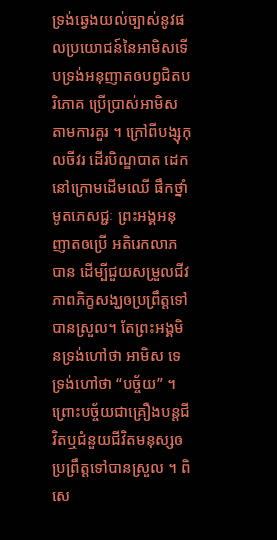ទ្រង់ឆ្វេងយល់ច្បាស់នូវផលប្រយោជន៍នៃអាមិសទើបទ្រង់អនុញាតឲបព្វជិតបរិភោគ ប្រើប្រាស់អាមិស តាមការគួរ ។ ក្រៅពីបង្សុកុលចីវរ ដើរបិណ្ឌបាត ដេកនៅក្រោមដើមឈើ ផឹកថ្នាំមូតភេសជ្ជៈ ព្រះអង្គអនុញាតឲប្រើ អតិរេកលាភ បាន ដើម្បីជួយសម្រួលជីវភាពភិក្ខសង្ឃឲប្រព្រឹត្តទៅបានស្រួល។ តែព្រះអង្គមិនទ្រង់ហៅថា អាមិស ទេ ទ្រង់ហៅថា “បច្ច័យ” ។ ព្រោះបច្ច័យជាគ្រឿងបន្តជីវិតឬជំនួយជីវិតមនុស្សឲប្រព្រឹត្តទៅបានស្រួល ។ ពិសេ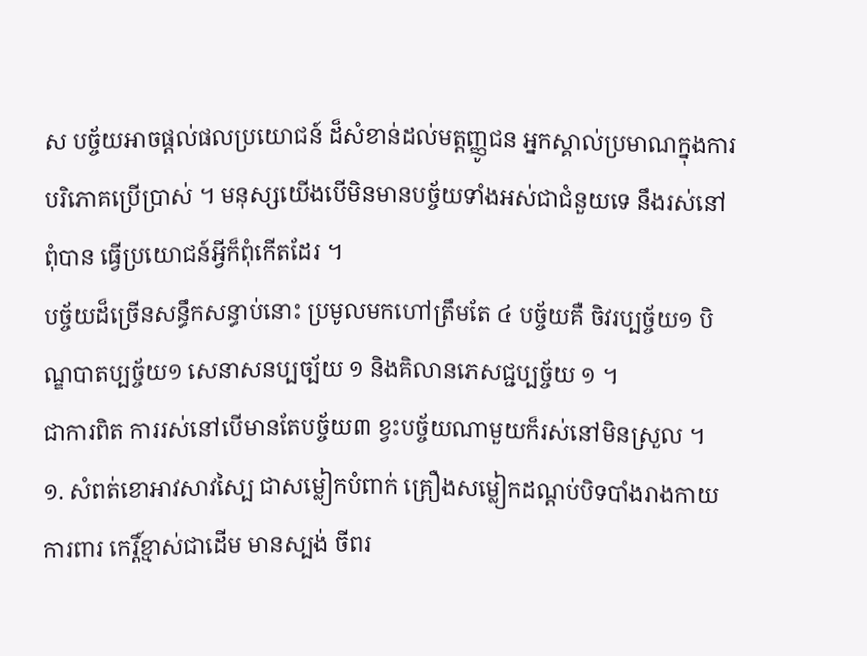ស បច្ច័យអាចផ្ដល់ផលប្រយោជន៍ ដ៏សំខាន់ដល់មត្តញ្ញូជន អ្នកស្គាល់ប្រមាណក្នុងការបរិភោគប្រើប្រាស់ ។ មនុស្សយើងបើមិនមានបច្ច័យទាំងអស់ជាជំនួយទេ នឹងរស់នៅពុំបាន ធ្វើប្រយោជន៍អ្វីក៏ពុំកើតដែរ ។
បច្ច័យដ៏ច្រើនសន្ធឹកសន្ធាប់នោះ ប្រមូលមកហៅត្រឹមតែ ៤ បច្ច័យគឺ ចិវរប្បច្ច័យ១ បិណ្ឌបាតប្បច្ច័យ១ សេនាសនប្បច្ប័យ ១ និងគិលានភេសជ្ជប្បច្ច័យ ១ ។
ជាការពិត ការរស់នៅបើមានតែបច្ច័យ៣ ខ្វះបច្ច័យណាមួយក៏រស់នៅមិនស្រួល ។
១. សំពត់ខោអាវសាវស្បៃ ជាសម្លៀកបំពាក់ គ្រឿងសម្លៀកដណ្ដប់បិទបាំងរាងកាយ ការពារ កេរ្តិ៍ខ្មាស់ជាដើម មានស្បង់ ចីពរ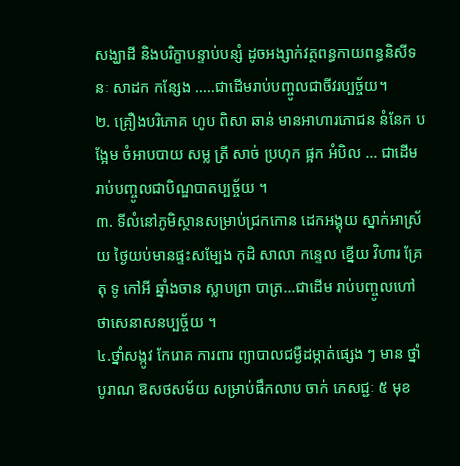សង្ឃាដី និងបរិក្ខាបន្ទាប់បន្សំ ដូចអង្សាក់វត្ថពន្ធកាយពន្ធនិសីទនៈ សាដក កន្សែង .....ជាដើមរាប់បញ្ចូលជាចីវរប្បច្ច័យ។
២. គ្រឿងបរិភោគ ហូប ពិសា ឆាន់ មានអាហារភោជន នំនែក បង្អែម ចំអាបបាយ សម្ល ត្រី សាច់ ប្រហុក ផ្អក អំបិល ... ជាដើម រាប់បញ្ចូលជាបិណ្ឌបាតប្បច្ច័យ ។
៣. ទីលំនៅភូមិស្ថានសម្រាប់ជ្រកកោន ដេកអង្គុយ ស្នាក់អាស្រ័យ ថ្ងៃយប់មានផ្ទះសម្បែង កុដិ សាលា កន្ទេល ខ្នើយ វិហារ គ្រែ តុ ទូ កៅអី ឆ្នាំងចាន ស្លាបព្រា បាត្រ...ជាដើម រាប់បញ្ចូលហៅថាសេនាសនប្បច្ច័យ ។
៤.ថ្នាំសង្កូវ កែរោគ ការពារ ព្យាបាលជម្ងឺដម្កាត់ផ្សេង ៗ មាន ថ្នាំបូរាណ ឱសថសម័យ សម្រាប់ផឹកលាប ចាក់ ភេសជ្ជៈ ៥ មុខ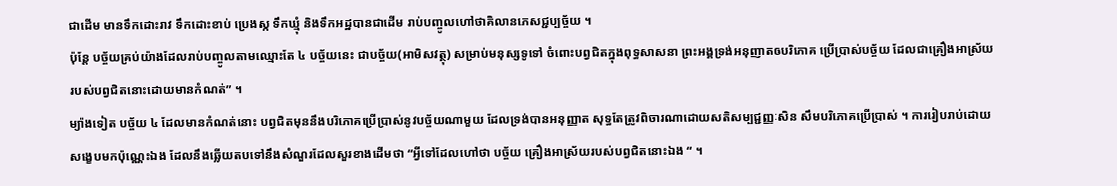ជាដើម មានទឹកដោះរាវ ទឹកដោះខាប់ ប្រេងស្ក ទឹកឃ្មុំ និងទឹកអដ្ឋបានជាដើម រាប់បញ្ចូលហៅថាគិលានភេសជ្ជប្បច្ច័យ ។
ប៉ុន្តែ បច្ច័យគ្រប់យ៉ាងដែលរាប់បញ្ចូលតាមឈ្មោះតែ ៤ បច្ច័យនេះ ជាបច្ច័យ(អាមិសវត្ថុ) សម្រាប់មនុស្សទូទៅ ចំពោះបព្វជិតក្នុងពុទ្ធសាសនា ព្រះអង្គទ្រង់អនុញាតឲបរិភោគ ប្រើប្រាស់បច្ច័យ ដែលជាគ្រឿងអាស្រ័យរបស់បព្វជិតនោះដោយមានកំណត់” ។
ម្យ៉ាងទៀត បច្ច័យ ៤ ដែលមានកំណត់នោះ បព្វជិតមុននឹងបរិភោគប្រើប្រាស់នូវបច្ច័យណាមួយ ដែលទ្រង់បានអនុញ្ញាត សុទ្ធតែត្រូវពិចារណាដោយសតិសម្បជ្ជញ្ញៈសិន សឹមបរិភោគប្រើប្រាស់ ។ ការរៀបរាប់ដោយសង្ខេបមកប៉ុណ្ណេះឯង ដែលនឹងឆ្លើយតបទៅនឹងសំណួរដែលសួរខាងដើមថា “អ្វីទៅដែលហៅថា បច្ច័យ គ្រឿងអាស្រ័យរបស់បព្វជិតនោះឯង “ ។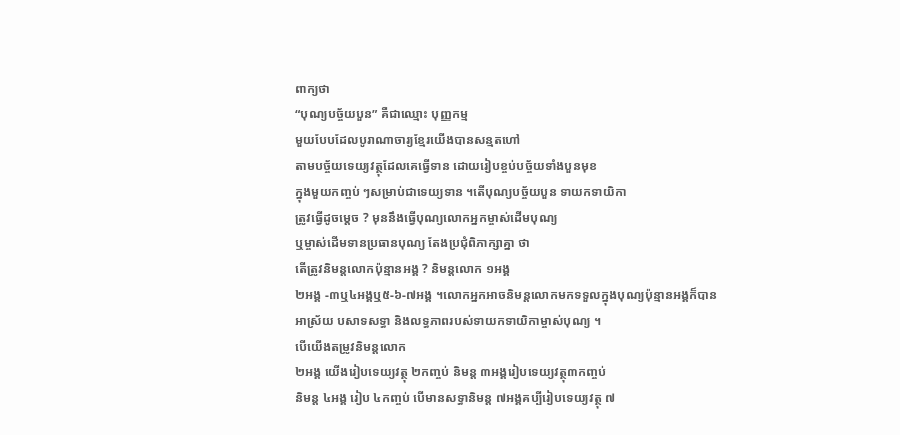ពាក្យថា
“បុណ្យបច្ច័យបួន” គឺជាឈ្មោះ បុញ្ញកម្ម
មួយបែបដែលបូរាណាចារ្យខ្មែរយើងបានសន្មតហៅ
តាមបច្ច័យទេយ្យវត្ថុដែលគេធ្វើទាន ដោយរៀបខ្ចប់បច្ច័យទាំងបួនមុខ
ក្នុងមួយកញ្ចប់ ៗសម្រាប់ជាទេយ្យទាន ។តើបុណ្យបច្ច័យបួន ទាយកទាយិកា
ត្រូវធ្វើដូចម្ដេច ? មុននឹងធ្វើបុណ្យលោកអ្នកម្ចាស់ដើមបុណ្យ
ឬម្ចាស់ដើមទានប្រធានបុណ្យ តែងប្រជុំពិភាក្សាគ្នា ថា
តើត្រូវនិមន្តលោកប៉ុន្មានអង្គ ? និមន្តលោក ១អង្គ
២អង្គ -៣ឬ៤អង្គឬ៥-៦-៧អង្គ ។លោកអ្នកអាចនិមន្តលោកមកទទួលក្នុងបុណ្យប៉ុន្មានអង្គក៏បាន
អាស្រ័យ បសាទសទ្ធា និងលទ្ធភាពរបស់ទាយកទាយិកាម្ចាស់បុណ្យ ។
បើយើងតម្រូវនិមន្តលោក
២អង្គ យើងរៀបទេយ្យវត្ថុ ២កញ្ចប់ និមន្ត ៣អង្គរៀបទេយ្យវត្ថុ៣កញ្ចប់
និមន្ត ៤អង្គ រៀប ៤កញ្ចប់ បើមានសទ្ធានិមន្ត ៧អង្គគប្បីរៀបទេយ្យវត្ថុ ៧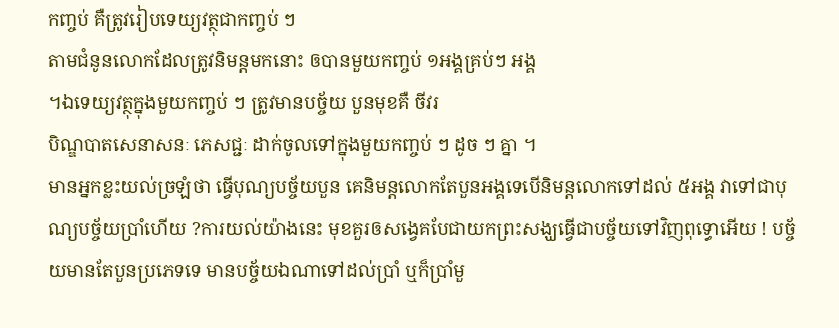កញ្ចប់ គឺត្រូវរៀបទេយ្យវត្ថុជាកញ្ចប់ ៗ
តាមជំនូនលោកដែលត្រូវនិមន្តមកនោះ ឲបានមួយកញ្ចប់ ១អង្គគ្រប់ៗ អង្គ
។ឯទេយ្យវត្ថុក្នុងមួយកញ្ចប់ ៗ ត្រូវមានបច្ច័យ បួនមុខគឺ ចីវរ
បិណ្ឌបាតសេនាសនៈ ភេសជ្ជៈ ដាក់ចូលទៅក្នុងមួយកញ្ចប់ ៗ ដូច ៗ គ្នា ។
មានអ្នកខ្លះយល់ច្រឡំថា ធ្វើបុណ្យបច្ច័យបួន គេនិមន្តលោកតែបួនអង្គទេបើនិមន្តលោកទៅដល់ ៥អង្គ វាទៅជាបុណ្យបច្ច័យប្រាំហើយ ?ការយល់យ៉ាងនេះ មុខគួរឲសង្វេគបែជាយកព្រះសង្ឃធ្វើជាបច្ច័យទៅវិញពុទ្ធោអើយ ! បច្ច័យមានតែបួនប្រភេទទេ មានបច្ច័យឯណាទៅដល់ប្រាំ ឬក៏ប្រាំមួ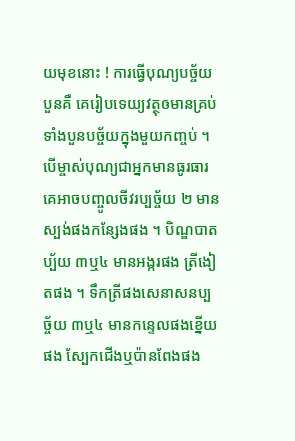យមុខនោះ ! ការធ្វើបុណ្យបច្ច័យបួនគឺ គេរៀបទេយ្យវត្ថុឲមានគ្រប់ទាំងបួនបច្ច័យក្នុងមួយកញ្ចប់ ។ បើម្ចាស់បុណ្យជាអ្នកមានធូរធារគេអាចបញ្ចូលចីវរប្បច្ច័យ ២ មានស្បង់ផងកន្សែងផង ។ បិណ្ឌបាតប្ប័យ ៣ឬ៤ មានអង្ករផង ត្រីងៀតផង ។ ទឹកត្រីផងសេនាសនប្បច្ច័យ ៣ឬ៤ មានកន្ទេលផងខ្នើយផង ស្បែកជើងឬប៉ានពែងផង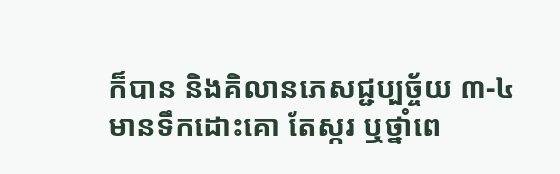ក៏បាន និងគិលានភេសជ្ជប្បច្ច័យ ៣-៤ មានទឹកដោះគោ តែស្ករ ឬថ្នាំពេ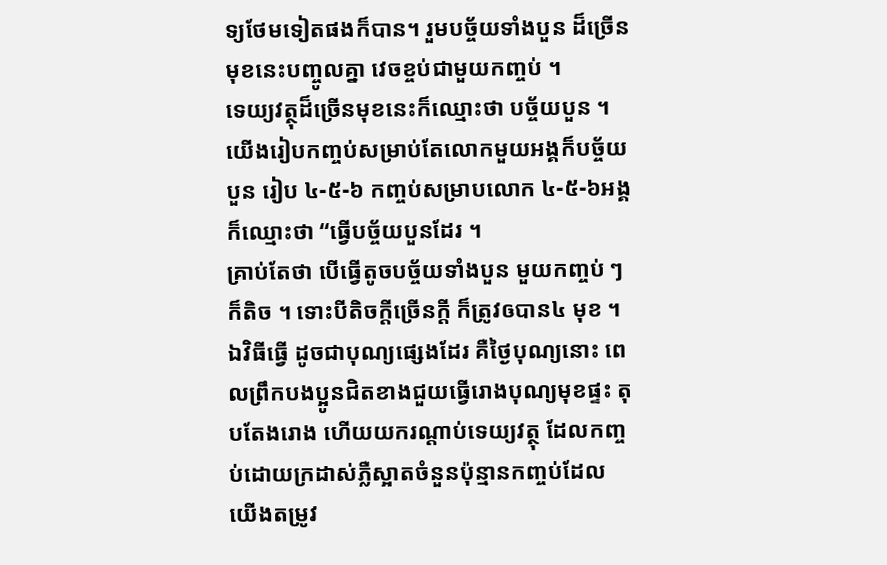ទ្យថែមទៀតផងក៏បាន។ រួមបច្ច័យទាំងបួន ដ៏ច្រើនមុខនេះបញ្ចូលគ្នា វេចខ្ចប់ជាមួយកញ្ចប់ ។
ទេយ្យវត្ថុដ៏ច្រើនមុខនេះក៏ឈ្មោះថា បច្ច័យបួន ។ យើងរៀបកញ្ចប់សម្រាប់តែលោកមួយអង្គក៏បច្ច័យបួន រៀប ៤-៥-៦ កញ្ចប់សម្រាបលោក ៤-៥-៦អង្គក៏ឈ្មោះថា “ធ្វើបច្ច័យបួនដែរ ។
គ្រាប់តែថា បើធ្វើតូចបច្ច័យទាំងបួន មួយកញ្ចប់ ៗ ក៏តិច ។ ទោះបីតិចក្ដីច្រើនក្ដី ក៏ត្រូវឲបាន៤ មុខ ។ឯវិធីធ្វើ ដូចជាបុណ្យផ្សេងដែរ គឺថ្ងៃបុណ្យនោះ ពេលព្រឹកបងប្អូនជិតខាងជួយធ្វើរោងបុណ្យមុខផ្ទះ តុបតែងរោង ហើយយករណ្ដាប់ទេយ្យវត្ថុ ដែលកញ្ចប់ដោយក្រដាស់ភ្លឺស្អាតចំនួនប៉ុន្មានកញ្ចប់ដែលយើងតម្រូវ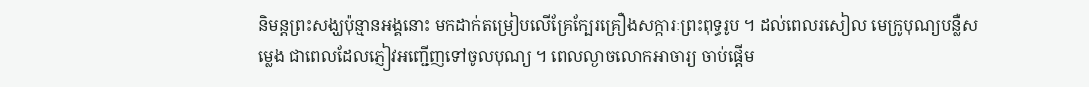និមន្តព្រះសង្ឃប៉ុន្មានអង្គនោះ មកដាក់តម្រៀបលើគ្រែក្បែរគ្រឿងសក្ការៈព្រះពុទ្ធរូប ។ ដល់ពេលរសៀល មេក្រូបុណ្យបន្លឺសម្លេង ជាពេលដែលភ្ញៀវអញ្ជើញទៅចូលបុណ្យ ។ ពេលល្ងាចលោកអាចារ្យ ចាប់ផ្ដើម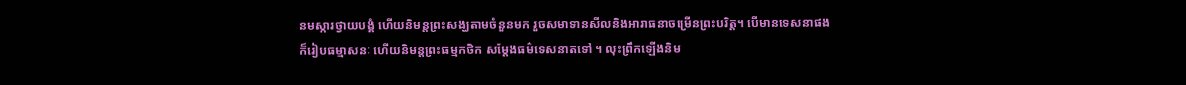នមស្ការថ្វាយបង្គំ ហើយនិមន្តព្រះសង្ឃតាមចំនួនមក រួចសមាទានសីលនិងអារាធនាចម្រើនព្រះបរិត្ត។ បើមានទេសនាផង ក៏រៀបធម្មាសនៈ ហើយនិមន្តព្រះធម្មកថិក សម្ដែងធម៌ទេសនាតទៅ ។ លុះព្រឹកឡើងនិម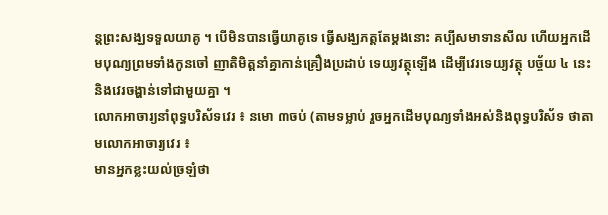ន្តព្រះសង្ឃទទួលយាគូ ។ បើមិនបានធ្វើយាគូទេ ធ្វើសង្ឃភត្តតែម្ដងនោះ គប្បីសមាទានសីល ហើយអ្នកដើមបុណ្យព្រមទាំងកូនចៅ ញាតិមិត្តនាំគ្នាកាន់គ្រឿងប្រដាប់ ទេយ្យវត្ថុឡើង ដើម្បីវេរទេយ្យវត្ថុ បច្ច័យ ៤ នេះនិងវេរចង្ហាន់ទៅជាមួយគ្នា ។
លោកអាចារ្យនាំពុទ្ធបរិស័ទវេរ ៖ នមោ ៣ចប់ (តាមទម្លាប់ រួចអ្នកដើមបុណ្យទាំងអស់និងពុទ្ធបរិស័ទ ថាតាមលោកអាចារ្យវេរ ៖
មានអ្នកខ្លះយល់ច្រឡំថា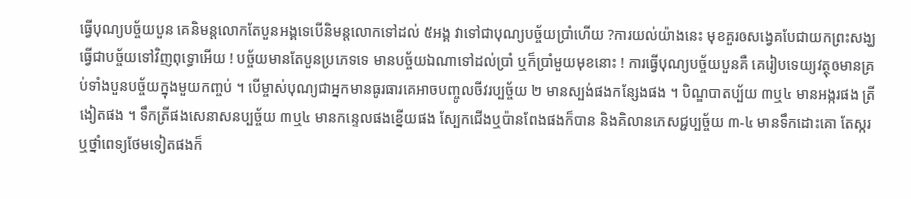ធ្វើបុណ្យបច្ច័យបួន គេនិមន្តលោកតែបួនអង្គទេបើនិមន្តលោកទៅដល់ ៥អង្គ វាទៅជាបុណ្យបច្ច័យប្រាំហើយ ?ការយល់យ៉ាងនេះ មុខគួរឲសង្វេគបែជាយកព្រះសង្ឃធ្វើជាបច្ច័យទៅវិញពុទ្ធោអើយ ! បច្ច័យមានតែបួនប្រភេទទេ មានបច្ច័យឯណាទៅដល់ប្រាំ ឬក៏ប្រាំមួយមុខនោះ ! ការធ្វើបុណ្យបច្ច័យបួនគឺ គេរៀបទេយ្យវត្ថុឲមានគ្រប់ទាំងបួនបច្ច័យក្នុងមួយកញ្ចប់ ។ បើម្ចាស់បុណ្យជាអ្នកមានធូរធារគេអាចបញ្ចូលចីវរប្បច្ច័យ ២ មានស្បង់ផងកន្សែងផង ។ បិណ្ឌបាតប្ប័យ ៣ឬ៤ មានអង្ករផង ត្រីងៀតផង ។ ទឹកត្រីផងសេនាសនប្បច្ច័យ ៣ឬ៤ មានកន្ទេលផងខ្នើយផង ស្បែកជើងឬប៉ានពែងផងក៏បាន និងគិលានភេសជ្ជប្បច្ច័យ ៣-៤ មានទឹកដោះគោ តែស្ករ ឬថ្នាំពេទ្យថែមទៀតផងក៏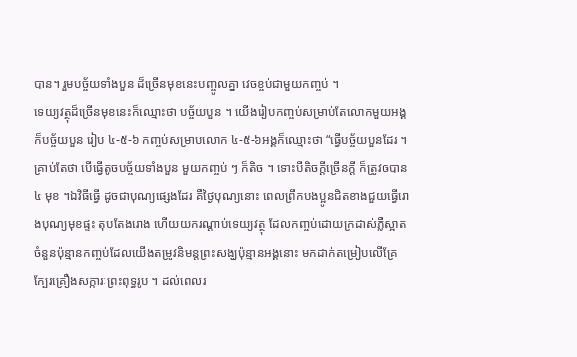បាន។ រួមបច្ច័យទាំងបួន ដ៏ច្រើនមុខនេះបញ្ចូលគ្នា វេចខ្ចប់ជាមួយកញ្ចប់ ។
ទេយ្យវត្ថុដ៏ច្រើនមុខនេះក៏ឈ្មោះថា បច្ច័យបួន ។ យើងរៀបកញ្ចប់សម្រាប់តែលោកមួយអង្គក៏បច្ច័យបួន រៀប ៤-៥-៦ កញ្ចប់សម្រាបលោក ៤-៥-៦អង្គក៏ឈ្មោះថា “ធ្វើបច្ច័យបួនដែរ ។
គ្រាប់តែថា បើធ្វើតូចបច្ច័យទាំងបួន មួយកញ្ចប់ ៗ ក៏តិច ។ ទោះបីតិចក្ដីច្រើនក្ដី ក៏ត្រូវឲបាន៤ មុខ ។ឯវិធីធ្វើ ដូចជាបុណ្យផ្សេងដែរ គឺថ្ងៃបុណ្យនោះ ពេលព្រឹកបងប្អូនជិតខាងជួយធ្វើរោងបុណ្យមុខផ្ទះ តុបតែងរោង ហើយយករណ្ដាប់ទេយ្យវត្ថុ ដែលកញ្ចប់ដោយក្រដាស់ភ្លឺស្អាតចំនួនប៉ុន្មានកញ្ចប់ដែលយើងតម្រូវនិមន្តព្រះសង្ឃប៉ុន្មានអង្គនោះ មកដាក់តម្រៀបលើគ្រែក្បែរគ្រឿងសក្ការៈព្រះពុទ្ធរូប ។ ដល់ពេលរ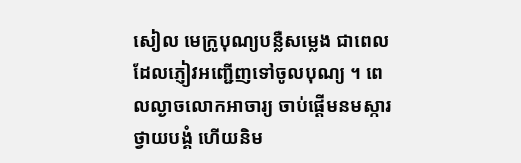សៀល មេក្រូបុណ្យបន្លឺសម្លេង ជាពេលដែលភ្ញៀវអញ្ជើញទៅចូលបុណ្យ ។ ពេលល្ងាចលោកអាចារ្យ ចាប់ផ្ដើមនមស្ការថ្វាយបង្គំ ហើយនិម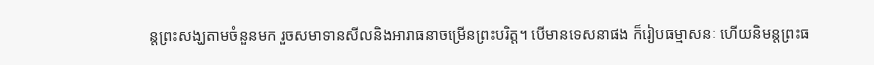ន្តព្រះសង្ឃតាមចំនួនមក រួចសមាទានសីលនិងអារាធនាចម្រើនព្រះបរិត្ត។ បើមានទេសនាផង ក៏រៀបធម្មាសនៈ ហើយនិមន្តព្រះធ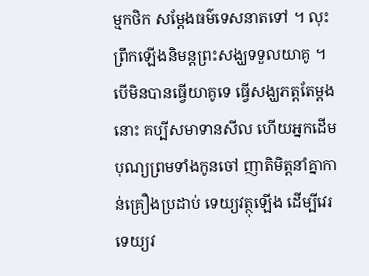ម្មកថិក សម្ដែងធម៌ទេសនាតទៅ ។ លុះព្រឹកឡើងនិមន្តព្រះសង្ឃទទួលយាគូ ។ បើមិនបានធ្វើយាគូទេ ធ្វើសង្ឃភត្តតែម្ដងនោះ គប្បីសមាទានសីល ហើយអ្នកដើមបុណ្យព្រមទាំងកូនចៅ ញាតិមិត្តនាំគ្នាកាន់គ្រឿងប្រដាប់ ទេយ្យវត្ថុឡើង ដើម្បីវេរទេយ្យវ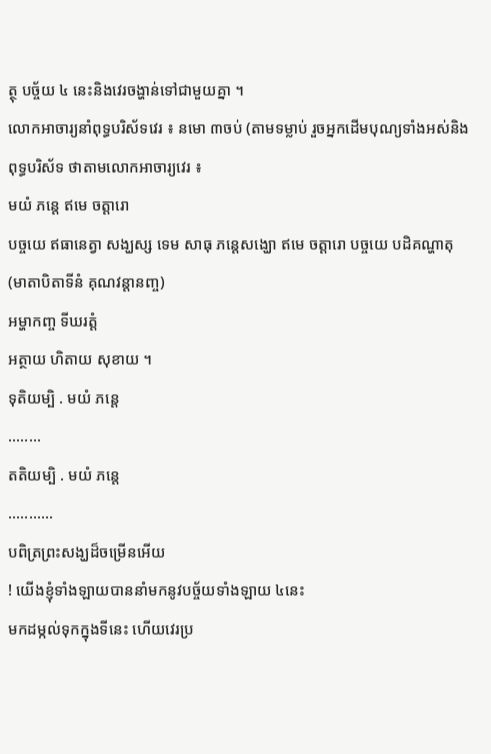ត្ថុ បច្ច័យ ៤ នេះនិងវេរចង្ហាន់ទៅជាមួយគ្នា ។
លោកអាចារ្យនាំពុទ្ធបរិស័ទវេរ ៖ នមោ ៣ចប់ (តាមទម្លាប់ រួចអ្នកដើមបុណ្យទាំងអស់និងពុទ្ធបរិស័ទ ថាតាមលោកអាចារ្យវេរ ៖
មយំ ភន្តេ ឥមេ ចត្តារោ
បច្ចយេ ឥធានេត្វា សង្ឃស្ស ទេម សាធុ ភន្តេសង្ឃោ ឥមេ ចត្តារោ បច្ចយេ បដិគណ្ហាតុ
(មាតាបិតាទីនំ គុណវន្តានញ្ច)
អម្ហាកញ្ច ទីឃរត្តំ
អត្ថាយ ហិតាយ សុខាយ ។
ទុតិយម្បិ . មយំ ភន្តេ
........
តតិយម្បិ . មយំ ភន្តេ
...........
បពិត្រព្រះសង្ឃដ៏ចម្រើនអើយ
! យើងខ្ញុំទាំងឡាយបាននាំមកនូវបច្ច័យទាំងឡាយ ៤នេះ
មកដម្កល់ទុកក្នុងទីនេះ ហើយវេរប្រ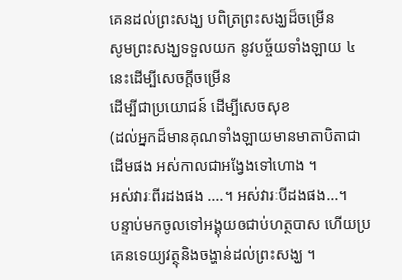គេនដល់ព្រះសង្ឃ បពិត្រព្រះសង្ឃដ៏ចម្រើន
សូមព្រះសង្ឃទទួលយក នូវបច្ច័យទាំងឡាយ ៤នេះដើម្បីសេចក្ដីចម្រើន
ដើម្បីជាប្រយោជន៍ ដើម្បីសេចសុខ
(ដល់អ្នកដ៏មានគុណទាំងឡាយមានមាតាបិតាជាដើមផង អស់កាលជាអង្វែងទៅហោង ។
អស់វារៈពីរដងផង ....។ អស់វារៈបីដងផង...។
បន្ទាប់មកចូលទៅអង្គុយឲជាប់ហត្ថបាស ហើយប្រគេនទេយ្យវត្ថុនិងចង្ហាន់ដល់ព្រះសង្ឃ ។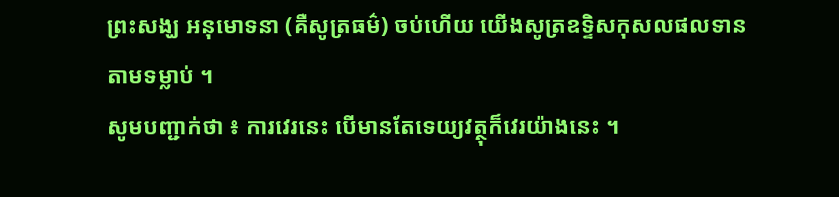ព្រះសង្ឃ អនុមោទនា (គឺសូត្រធម៌) ចប់ហើយ យើងសូត្រឧទ្ទិសកុសលផលទាន តាមទម្លាប់ ។
សូមបញ្ជាក់ថា ៖ ការវេរនេះ បើមានតែទេយ្យវត្ថុក៏វេរយ៉ាងនេះ ។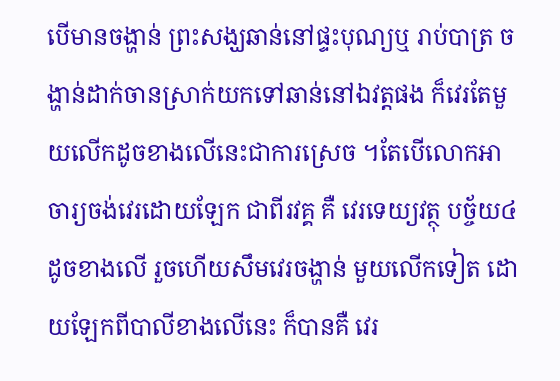បើមានចង្ហាន់ ព្រះសង្ឃឆាន់នៅផ្ទះបុណ្យឬ រាប់បាត្រ ចង្ហាន់ដាក់ចានស្រាក់យកទៅឆាន់នៅឯវត្តផង ក៏វេរតែមួយលើកដូចខាងលើនេះជាការស្រេច ។តែបើលោកអាចារ្យចង់វេរដោយឡែក ជាពីរវគ្គ គឺ វេរទេយ្យវត្ថុ បច្ច័យ៤ដូចខាងលើ រួចហើយសឹមវេរចង្ហាន់ មួយលើកទៀត ដោយឡែកពីបាលីខាងលើនេះ ក៏បានគឺ វេរ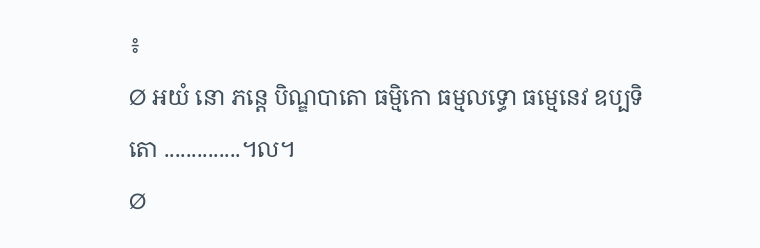៖
Ø អយំ នោ ភន្តេ បិណ្ឌបាតោ ធម្មិកោ ធម្មលទ្ធោ ធម្មេនេវ ឧប្បទិតោ ..............។ល។
Ø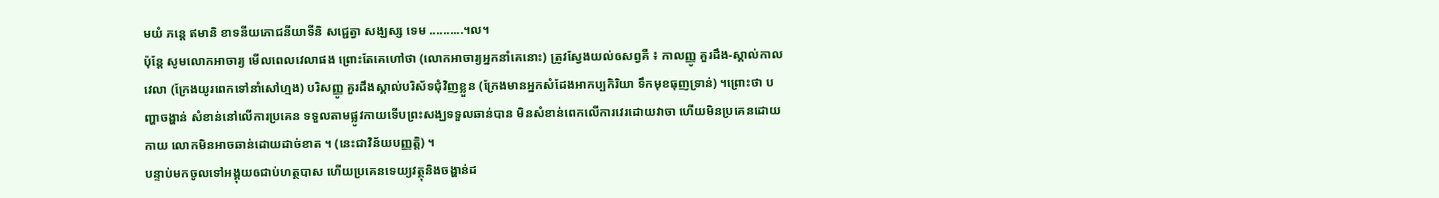មយំ ភន្តេ ឥមានិ ខាទនីយភោជនីយាទីនិ សជ្ជេត្វា សង្ឃស្ស ទេម ..........។ល។
ប៉ុន្តែ សូមលោកអាចារ្យ មើលពេលវេលាផង ព្រោះតែគេហៅថា (លោកអាចារ្យអ្នកនាំគេនោះ) ត្រូវស្វែងយល់ឲសព្វគឺ ៖ កាលញ្ញូ គួរដឹង-ស្គាល់កាលវេលា (ក្រែងយូរពេកទៅនាំសៅហ្មង) បរិសញ្ញូ គួរដឹងស្គាល់បរិស័ទជុំវិញខ្លួន (ក្រែងមានអ្នកសំដែងអាកប្បកិរិយា ទឹកមុខធុញទ្រាន់) ។ព្រោះថា បញ្ហាចង្ហាន់ សំខាន់នៅលើការប្រគេន ទទួលតាមផ្លូវកាយទើបព្រះសង្ឃទទួលឆាន់បាន មិនសំខាន់ពេកលើការវេរដោយវាចា ហើយមិនប្រគេនដោយកាយ លោកមិនអាចឆាន់ដោយដាច់ខាត ។ (នេះជាវិន័យបញ្ញត្តិ) ។
បន្ទាប់មកចូលទៅអង្គុយឲជាប់ហត្ថបាស ហើយប្រគេនទេយ្យវត្ថុនិងចង្ហាន់ដ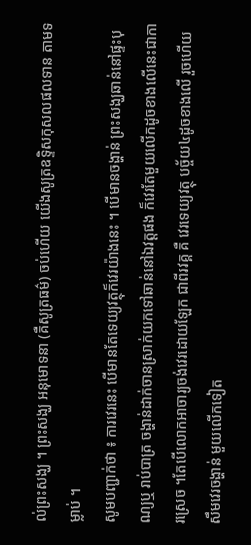ល់ព្រះសង្ឃ ។ ព្រះសង្ឃ អនុមោទនា (គឺសូត្រធម៌) ចប់ហើយ យើងសូត្រឧទ្ទិសកុសលផលទាន តាមទម្លាប់ ។
សូមបញ្ជាក់ថា ៖ ការវេរនេះ បើមានតែទេយ្យវត្ថុក៏វេរយ៉ាងនេះ ។ បើមានចង្ហាន់ ព្រះសង្ឃឆាន់នៅផ្ទះបុណ្យឬ រាប់បាត្រ ចង្ហាន់ដាក់ចានស្រាក់យកទៅឆាន់នៅឯវត្តផង ក៏វេរតែមួយលើកដូចខាងលើនេះជាការស្រេច ។តែបើលោកអាចារ្យចង់វេរដោយឡែក ជាពីរវគ្គ គឺ វេរទេយ្យវត្ថុ បច្ច័យ៤ដូចខាងលើ រួចហើយសឹមវេរចង្ហាន់ មួយលើកទៀត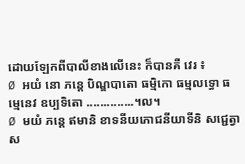ដោយឡែកពីបាលីខាងលើនេះ ក៏បានគឺ វេរ ៖
Ø អយំ នោ ភន្តេ បិណ្ឌបាតោ ធម្មិកោ ធម្មលទ្ធោ ធម្មេនេវ ឧប្បទិតោ ..............។ល។
Ø មយំ ភន្តេ ឥមានិ ខាទនីយភោជនីយាទីនិ សជ្ជេត្វា ស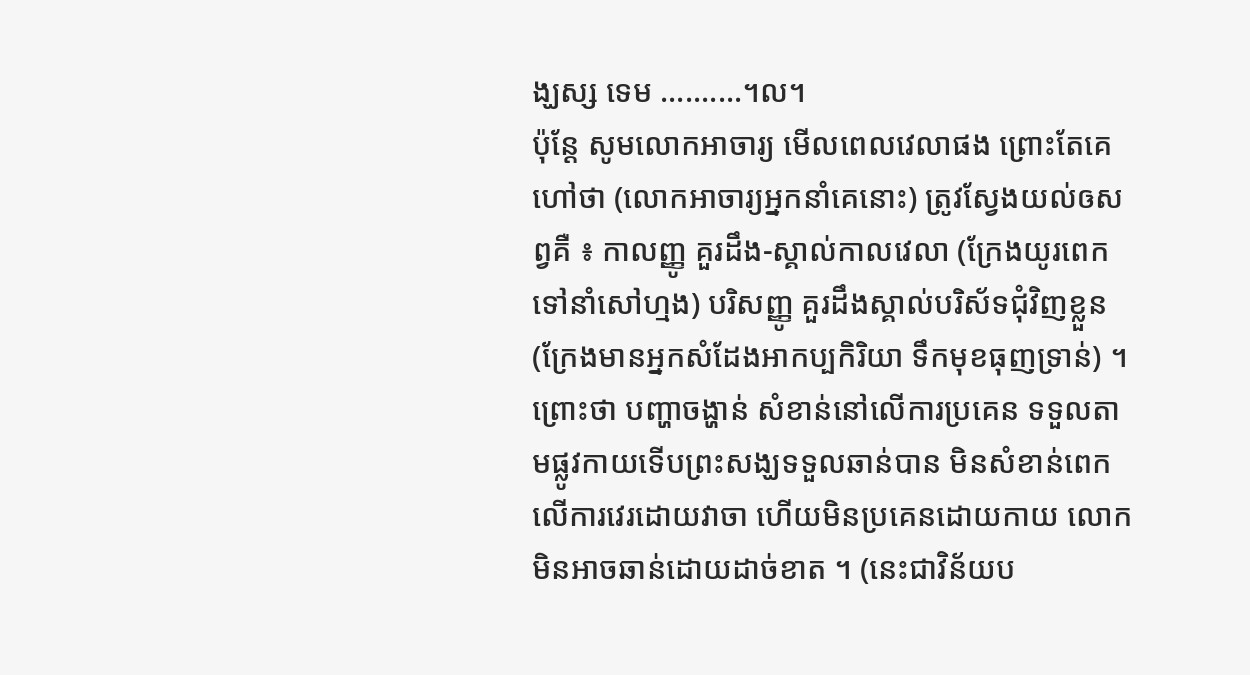ង្ឃស្ស ទេម ..........។ល។
ប៉ុន្តែ សូមលោកអាចារ្យ មើលពេលវេលាផង ព្រោះតែគេហៅថា (លោកអាចារ្យអ្នកនាំគេនោះ) ត្រូវស្វែងយល់ឲសព្វគឺ ៖ កាលញ្ញូ គួរដឹង-ស្គាល់កាលវេលា (ក្រែងយូរពេកទៅនាំសៅហ្មង) បរិសញ្ញូ គួរដឹងស្គាល់បរិស័ទជុំវិញខ្លួន (ក្រែងមានអ្នកសំដែងអាកប្បកិរិយា ទឹកមុខធុញទ្រាន់) ។ព្រោះថា បញ្ហាចង្ហាន់ សំខាន់នៅលើការប្រគេន ទទួលតាមផ្លូវកាយទើបព្រះសង្ឃទទួលឆាន់បាន មិនសំខាន់ពេកលើការវេរដោយវាចា ហើយមិនប្រគេនដោយកាយ លោកមិនអាចឆាន់ដោយដាច់ខាត ។ (នេះជាវិន័យប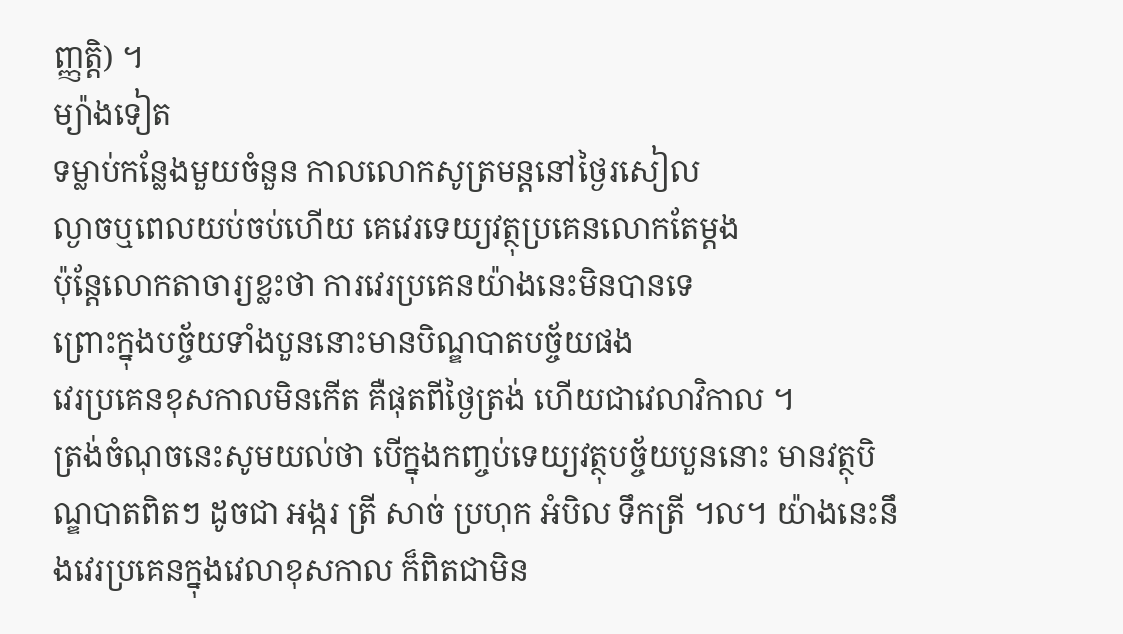ញ្ញត្តិ) ។
ម្យ៉ាងទៀត
ទម្លាប់កន្លែងមួយចំនួន កាលលោកសូត្រមន្តនៅថ្ងៃរសៀល
ល្ងាចឬពេលយប់ចប់ហើយ គេវេរទេយ្យវត្ថុប្រគេនលោកតែម្ដង
ប៉ុន្តែលោកតាចារ្យខ្លះថា ការវេរប្រគេនយ៉ាងនេះមិនបានទេ
ព្រោះក្នុងបច្ច័យទាំងបួននោះមានបិណ្ឌបាតបច្ច័យផង
វេរប្រគេនខុសកាលមិនកើត គឺផុតពីថ្ងៃត្រង់ ហើយជាវេលាវិកាល ។
ត្រង់ចំណុចនេះសូមយល់ថា បើក្នុងកញ្ចប់ទេយ្យវត្ថុបច្ច័យបួននោះ មានវត្ថុបិណ្ឌបាតពិតៗ ដូចជា អង្ករ ត្រី សាច់ ប្រហុក អំបិល ទឹកត្រី ។ល។ យ៉ាងនេះនឹងវេរប្រគេនក្នុងវេលាខុសកាល ក៏ពិតជាមិន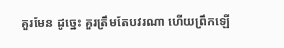គួរមែន ដូច្នេះ គួរត្រឹមតែបវរណា ហើយព្រឹកឡើ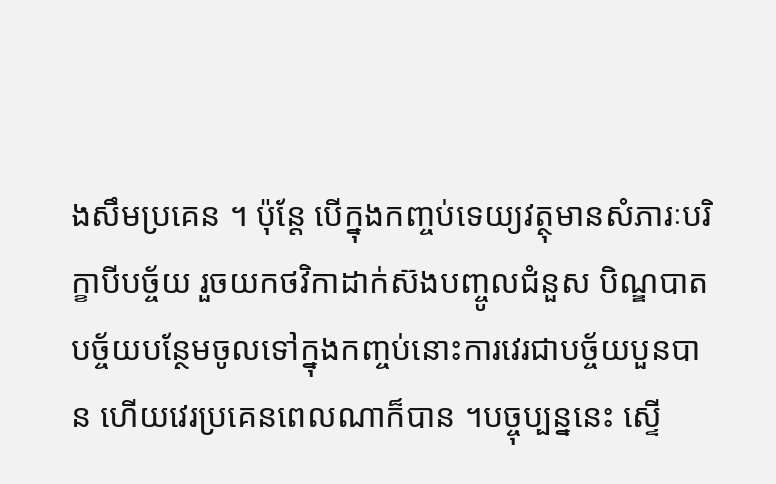ងសឹមប្រគេន ។ ប៉ុន្តែ បើក្នុងកញ្ចប់ទេយ្យវត្ថុមានសំភារៈបរិក្ខាបីបច្ច័យ រួចយកថវិកាដាក់ស៊ងបញ្ចូលជំនួស បិណ្ឌបាតបច្ច័យបន្ថែមចូលទៅក្នុងកញ្ចប់នោះការវេរជាបច្ច័យបួនបាន ហើយវេរប្រគេនពេលណាក៏បាន ។បច្ចុប្បន្ននេះ ស្ទើ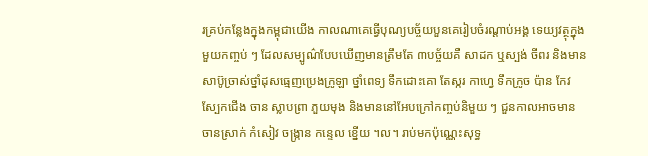រគ្រប់កន្លែងក្នុងកម្ពុជាយើង កាលណាគេធ្វើបុណ្យបច្ច័យបួនគេរៀបចំរណ្ដាប់អង្គ ទេយ្យវត្ថុក្នុងមួយកញ្ចប់ ៗ ដែលសម្បូណ៌បែបឃើញមានត្រឹមតែ ៣បច្ច័យគឺ សាដក ឬស្បង់ ចីពរ និងមានសាប៊ូច្រាស់ថ្នាំដុសធ្មេញប្រេងក្រូឡា ថ្នាំពេទ្យ ទឹកដោះគោ តែស្ករ កាហ្វេ ទឹកក្រូច ប៉ាន កែវ ស្បែកជើង ចាន ស្លាបព្រា ភួយមុង និងមាននៅអែបក្រៅកញ្ចប់និមួយ ៗ ជួនកាលអាចមាន ចានស្រាក់ កំសៀវ ចង្ក្រាន កន្ទេល ខ្នើយ ។ល។ រាប់មកប៉ុណ្ណេះសុទ្ធ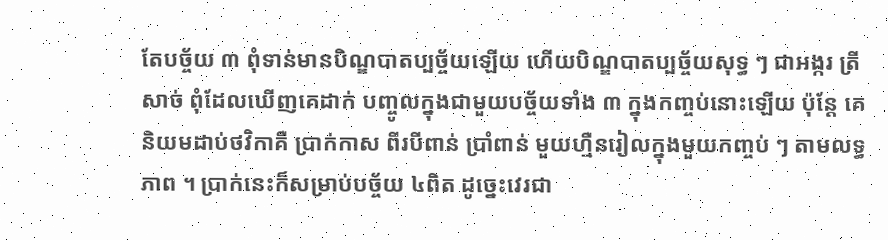តែបច្ច័យ ៣ ពុំទាន់មានបិណ្ឌបាតប្បច្ច័យឡើយ ហើយបិណ្ឌបាតប្បច្ច័យសុទ្ធ ៗ ជាអង្ករ ត្រី សាច់ ពុំដែលឃើញគេដាក់ បញ្ចូលក្នុងជាមួយបច្ច័យទាំង ៣ ក្នុងកញ្ចប់នោះឡើយ ប៉ុន្តែ គេនិយមដាប់ថវិកាគឺ ប្រាក់កាស ពីរបីពាន់ ប្រាំពាន់ មួយហ្មឺនរៀលក្នុងមួយកញ្ចប់ ៗ តាមលទ្ធភាព ។ ប្រាក់នេះក៏សម្រាប់បច្ច័យ ៤ពិត ដូច្នេះវេរជា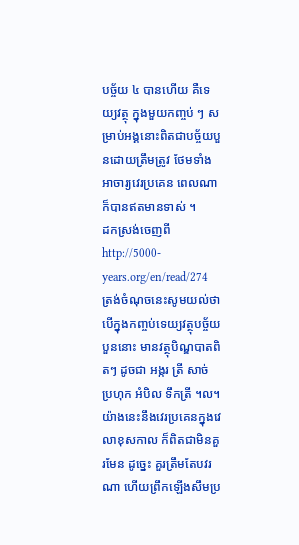បច្ច័យ ៤ បានហើយ គឺទេយ្យវត្ថុ ក្នុងមួយកញ្ចប់ ៗ សម្រាប់អង្គនោះពិតជាបច្ច័យបួនដោយត្រឹមត្រូវ ថែមទាំងអាចារ្យវេរប្រគេន ពេលណាក៏បានឥតមានទាស់ ។
ដកស្រង់ចេញពី http://5000-years.org/en/read/274
ត្រង់ចំណុចនេះសូមយល់ថា បើក្នុងកញ្ចប់ទេយ្យវត្ថុបច្ច័យបួននោះ មានវត្ថុបិណ្ឌបាតពិតៗ ដូចជា អង្ករ ត្រី សាច់ ប្រហុក អំបិល ទឹកត្រី ។ល។ យ៉ាងនេះនឹងវេរប្រគេនក្នុងវេលាខុសកាល ក៏ពិតជាមិនគួរមែន ដូច្នេះ គួរត្រឹមតែបវរណា ហើយព្រឹកឡើងសឹមប្រ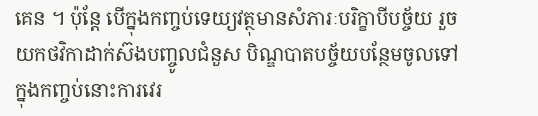គេន ។ ប៉ុន្តែ បើក្នុងកញ្ចប់ទេយ្យវត្ថុមានសំភារៈបរិក្ខាបីបច្ច័យ រួចយកថវិកាដាក់ស៊ងបញ្ចូលជំនួស បិណ្ឌបាតបច្ច័យបន្ថែមចូលទៅក្នុងកញ្ចប់នោះការវេរ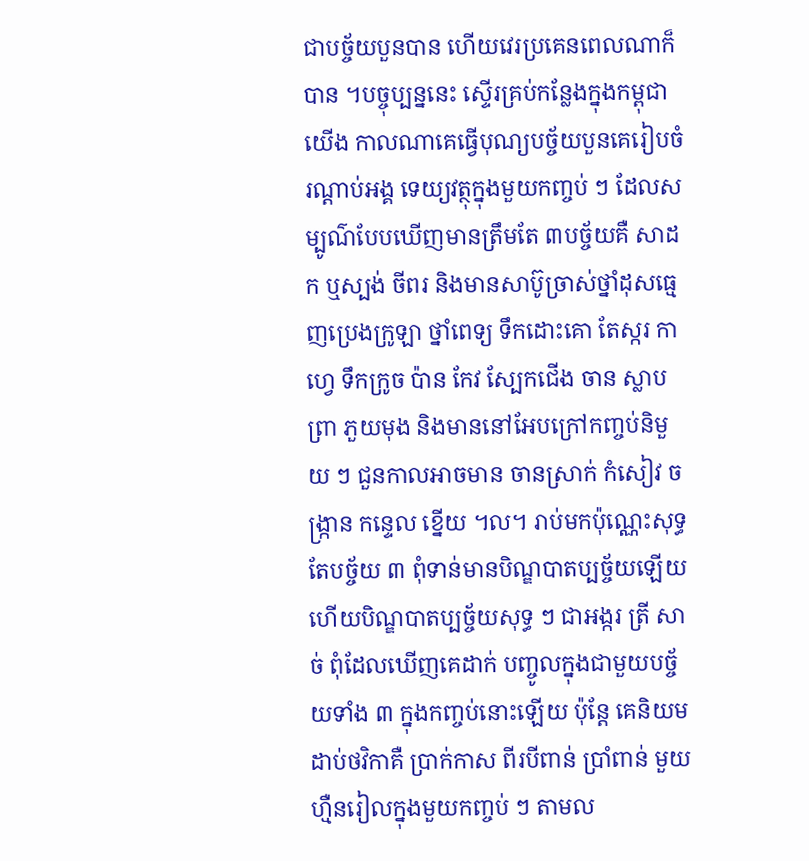ជាបច្ច័យបួនបាន ហើយវេរប្រគេនពេលណាក៏បាន ។បច្ចុប្បន្ននេះ ស្ទើរគ្រប់កន្លែងក្នុងកម្ពុជាយើង កាលណាគេធ្វើបុណ្យបច្ច័យបួនគេរៀបចំរណ្ដាប់អង្គ ទេយ្យវត្ថុក្នុងមួយកញ្ចប់ ៗ ដែលសម្បូណ៌បែបឃើញមានត្រឹមតែ ៣បច្ច័យគឺ សាដក ឬស្បង់ ចីពរ និងមានសាប៊ូច្រាស់ថ្នាំដុសធ្មេញប្រេងក្រូឡា ថ្នាំពេទ្យ ទឹកដោះគោ តែស្ករ កាហ្វេ ទឹកក្រូច ប៉ាន កែវ ស្បែកជើង ចាន ស្លាបព្រា ភួយមុង និងមាននៅអែបក្រៅកញ្ចប់និមួយ ៗ ជួនកាលអាចមាន ចានស្រាក់ កំសៀវ ចង្ក្រាន កន្ទេល ខ្នើយ ។ល។ រាប់មកប៉ុណ្ណេះសុទ្ធតែបច្ច័យ ៣ ពុំទាន់មានបិណ្ឌបាតប្បច្ច័យឡើយ ហើយបិណ្ឌបាតប្បច្ច័យសុទ្ធ ៗ ជាអង្ករ ត្រី សាច់ ពុំដែលឃើញគេដាក់ បញ្ចូលក្នុងជាមួយបច្ច័យទាំង ៣ ក្នុងកញ្ចប់នោះឡើយ ប៉ុន្តែ គេនិយមដាប់ថវិកាគឺ ប្រាក់កាស ពីរបីពាន់ ប្រាំពាន់ មួយហ្មឺនរៀលក្នុងមួយកញ្ចប់ ៗ តាមល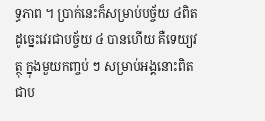ទ្ធភាព ។ ប្រាក់នេះក៏សម្រាប់បច្ច័យ ៤ពិត ដូច្នេះវេរជាបច្ច័យ ៤ បានហើយ គឺទេយ្យវត្ថុ ក្នុងមួយកញ្ចប់ ៗ សម្រាប់អង្គនោះពិតជាប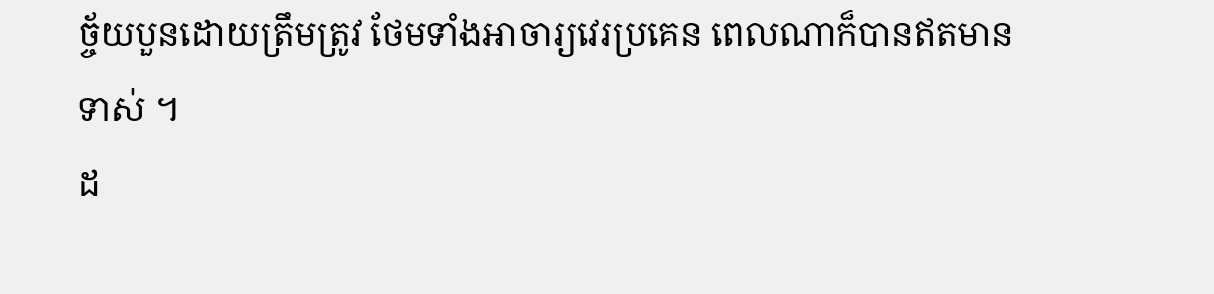ច្ច័យបួនដោយត្រឹមត្រូវ ថែមទាំងអាចារ្យវេរប្រគេន ពេលណាក៏បានឥតមានទាស់ ។
ដ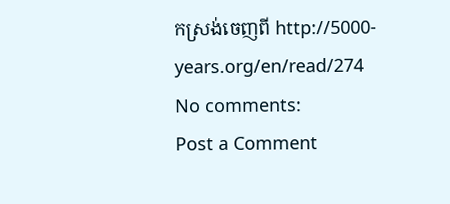កស្រង់ចេញពី http://5000-years.org/en/read/274
No comments:
Post a Comment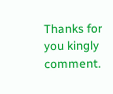Thanks for you kingly comment.